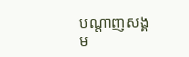បណ្តាញសង្គម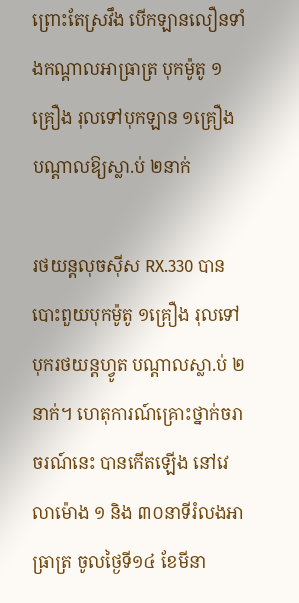ព្រោះតែស្រវឹង បើកឡានលឿនទាំងកណ្តាលអាធ្រាត្រ បុកម៉ូតូ ១គ្រឿង រុលទៅបុកឡាន ១គ្រឿង បណ្តាលឱ្យស្លា.ប់ ២នាក់

រថយន្តលុចស៊ីស RX.330 បានបោះពួយបុកម៉ូតូ ១គ្រឿង រុលទៅបុករថយន្តហ្វូត បណ្តាលស្លា.ប់ ២នាក់។ ហេតុការណ៍គ្រោះថ្នាក់ចរាចរណ៍នេះ បានកើតឡើង នៅវេលាម៉ោង ១ និង ៣០នាទីរំលងអាធ្រាត្រ ចូលថ្ងៃទី១៤ ខែមីនា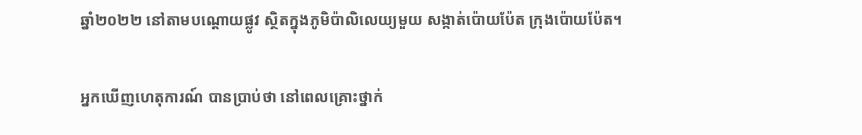ឆ្នាំ២០២២ នៅតាមបណ្តោយផ្លូវ ស្ថិតក្នុងភូមិប៉ាលិលេយ្យមួយ សង្កាត់ប៉ោយប៉ែត ក្រុងប៉ោយប៉ែត។

អ្នកឃើញហេតុការណ៍ បានប្រាប់ថា នៅពេលគ្រោះថ្នាក់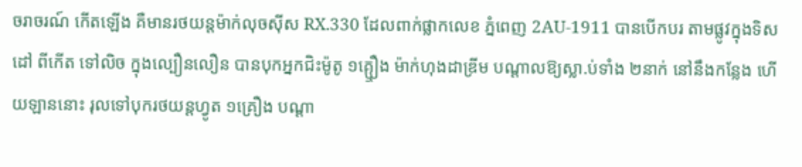ចរាចរណ៍ កើតឡើង គឺមានរថយន្តម៉ាក់លុចស៊ីស RX.330 ដែលពាក់ផ្លាកលេខ ភ្នំពេញ 2AU-1911 បានបើកបរ តាមផ្លូវក្នុងទិសដៅ ពីកើត ទៅលិច ក្នុងល្បឿនលឿន បានបុកអ្នកជិះម៉ូតូ ១គ្ឬឿង ម៉ាក់ហុងដាឌ្រីម បណ្តាលឱ្យស្លា.ប់ទាំង ២នាក់ នៅនឹងកន្លែង ហើយឡាននោះ រុលទៅបុករថយន្តហ្វូត ១គ្រឿង បណ្តា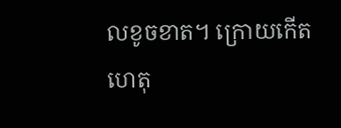លខូចខាត។ ក្រោយកើតហេតុ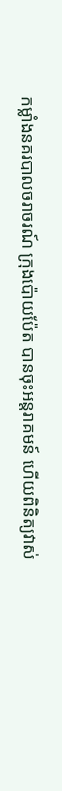កម្លាំងនគរបាលចរាចរណ៍ ក្រុងប៉ោយប៉ែត បានចុះអន្តរាគមន៍ ហើយពិនិត្យវាស់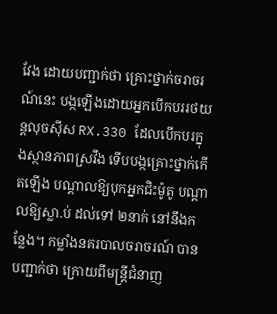វែង ដោយបញ្ជាក់ថា គ្រោះថ្នាក់ចរាចរណ៍នេះ បង្កឡើងដោយអ្នកបើកបររថយន្តលុចស៊ីស RX.330 ដែលបើកបរក្នុងស្ថានភាពស្រវឹង ទើបបង្កគ្រោះថ្នាក់កើតឡើង បណ្តាលឱ្យបុកអ្នកជិះម៉ូតូ បណ្តាលឱ្យស្លា.ប់ ដល់ទៅ ២នាក់ នៅនឹងកន្លែង។ កម្លាំងនគរបាលចរាចរណ៍ បានបញ្ជាក់ថា ក្រោយពីមន្ត្រីជំនាញ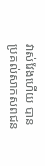វាស់វែងហើយ បានប្រគល់សាកសពជន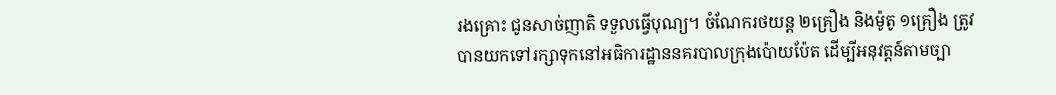រងគ្រោះ ជូនសាច់ញាតិ ទទួលធ្វើបុណ្យ។ ចំណែករថយន្ត ២គ្រឿង និងម៉ូតូ ១គ្រឿង ត្រូវបានយកទៅរក្សាទុកនៅអធិការដ្ឋាននគរបាលក្រុងប៉ោយប៉ែត ដើម្បីអនុវត្តន៍តាមច្បា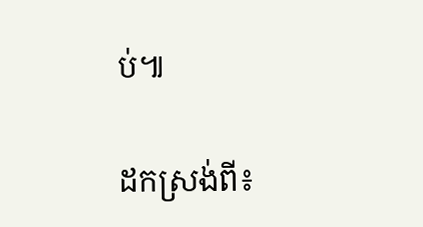ប់៕

ដកស្រង់ពី៖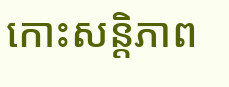កោះសន្តិភាព